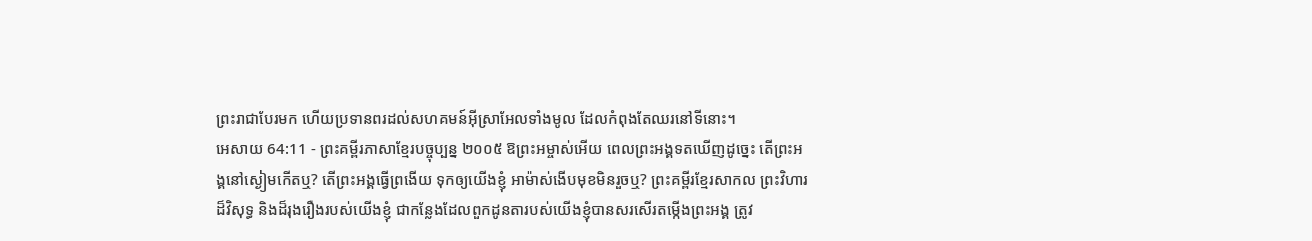ព្រះរាជាបែរមក ហើយប្រទានពរដល់សហគមន៍អ៊ីស្រាអែលទាំងមូល ដែលកំពុងតែឈរនៅទីនោះ។
អេសាយ 64:11 - ព្រះគម្ពីរភាសាខ្មែរបច្ចុប្បន្ន ២០០៥ ឱព្រះអម្ចាស់អើយ ពេលព្រះអង្គទតឃើញដូច្នេះ តើព្រះអង្គនៅស្ងៀមកើតឬ? តើព្រះអង្គធ្វើព្រងើយ ទុកឲ្យយើងខ្ញុំ អាម៉ាស់ងើបមុខមិនរួចឬ? ព្រះគម្ពីរខ្មែរសាកល ព្រះវិហារដ៏វិសុទ្ធ និងដ៏រុងរឿងរបស់យើងខ្ញុំ ជាកន្លែងដែលពួកដូនតារបស់យើងខ្ញុំបានសរសើរតម្កើងព្រះអង្គ ត្រូវ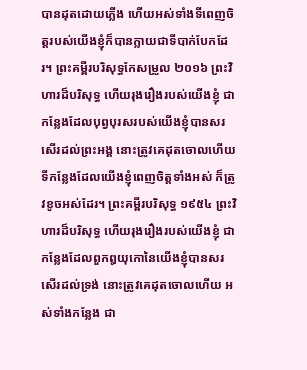បានដុតដោយភ្លើង ហើយអស់ទាំងទីពេញចិត្តរបស់យើងខ្ញុំក៏បានក្លាយជាទីបាក់បែកដែរ។ ព្រះគម្ពីរបរិសុទ្ធកែសម្រួល ២០១៦ ព្រះវិហារដ៏បរិសុទ្ធ ហើយរុងរឿងរបស់យើងខ្ញុំ ជាកន្លែងដែលបុព្វបុរសរបស់យើងខ្ញុំបានសរសើរដល់ព្រះអង្គ នោះត្រូវគេដុតចោលហើយ ទីកន្លែងដែលយើងខ្ញុំពេញចិត្តទាំងអស់ ក៏ត្រូវខូចអស់ដែរ។ ព្រះគម្ពីរបរិសុទ្ធ ១៩៥៤ ព្រះវិហារដ៏បរិសុទ្ធ ហើយរុងរឿងរបស់យើងខ្ញុំ ជាកន្លែងដែលពួកឰយុកោនៃយើងខ្ញុំបានសរសើរដល់ទ្រង់ នោះត្រូវគេដុតចោលហើយ អស់ទាំងកន្លែង ជា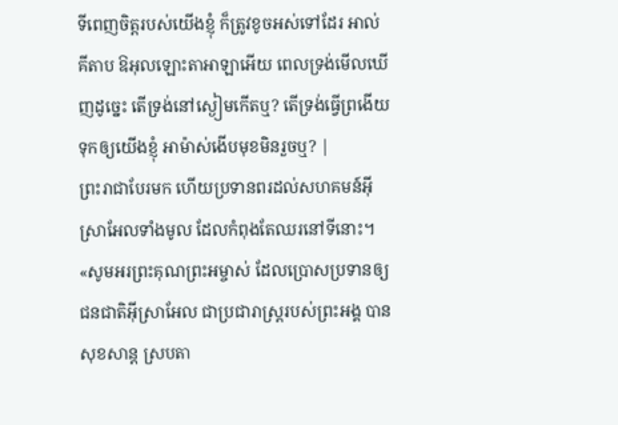ទីពេញចិត្តរបស់យើងខ្ញុំ ក៏ត្រូវខូចអស់ទៅដែរ អាល់គីតាប ឱអុលឡោះតាអាឡាអើយ ពេលទ្រង់មើលឃើញដូច្នេះ តើទ្រង់នៅស្ងៀមកើតឬ? តើទ្រង់ធ្វើព្រងើយ ទុកឲ្យយើងខ្ញុំ អាម៉ាស់ងើបមុខមិនរួចឬ? |
ព្រះរាជាបែរមក ហើយប្រទានពរដល់សហគមន៍អ៊ីស្រាអែលទាំងមូល ដែលកំពុងតែឈរនៅទីនោះ។
«សូមអរព្រះគុណព្រះអម្ចាស់ ដែលប្រោសប្រទានឲ្យជនជាតិអ៊ីស្រាអែល ជាប្រជារាស្ត្ររបស់ព្រះអង្គ បានសុខសាន្ត ស្របតា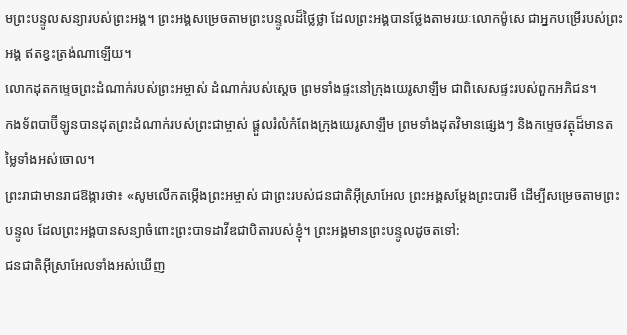មព្រះបន្ទូលសន្យារបស់ព្រះអង្គ។ ព្រះអង្គសម្រេចតាមព្រះបន្ទូលដ៏ថ្លៃថ្លា ដែលព្រះអង្គបានថ្លែងតាមរយៈលោកម៉ូសេ ជាអ្នកបម្រើរបស់ព្រះអង្គ ឥតខ្វះត្រង់ណាឡើយ។
លោកដុតកម្ទេចព្រះដំណាក់របស់ព្រះអម្ចាស់ ដំណាក់របស់ស្ដេច ព្រមទាំងផ្ទះនៅក្រុងយេរូសាឡឹម ជាពិសេសផ្ទះរបស់ពួកអភិជន។
កងទ័ពបាប៊ីឡូនបានដុតព្រះដំណាក់របស់ព្រះជាម្ចាស់ ផ្ដួលរំលំកំពែងក្រុងយេរូសាឡឹម ព្រមទាំងដុតវិមានផ្សេងៗ និងកម្ទេចវត្ថុដ៏មានតម្លៃទាំងអស់ចោល។
ព្រះរាជាមានរាជឱង្ការថា៖ «សូមលើកតម្កើងព្រះអម្ចាស់ ជាព្រះរបស់ជនជាតិអ៊ីស្រាអែល ព្រះអង្គសម្តែងព្រះបារមី ដើម្បីសម្រេចតាមព្រះបន្ទូល ដែលព្រះអង្គបានសន្យាចំពោះព្រះបាទដាវីឌជាបិតារបស់ខ្ញុំ។ ព្រះអង្គមានព្រះបន្ទូលដូចតទៅ:
ជនជាតិអ៊ីស្រាអែលទាំងអស់ឃើញ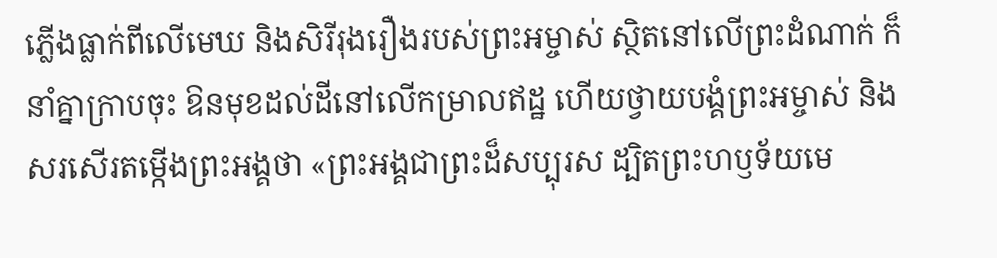ភ្លើងធ្លាក់ពីលើមេឃ និងសិរីរុងរឿងរបស់ព្រះអម្ចាស់ ស្ថិតនៅលើព្រះដំណាក់ ក៏នាំគ្នាក្រាបចុះ ឱនមុខដល់ដីនៅលើកម្រាលឥដ្ឋ ហើយថ្វាយបង្គំព្រះអម្ចាស់ និងសរសើរតម្កើងព្រះអង្គថា «ព្រះអង្គជាព្រះដ៏សប្បុរស ដ្បិតព្រះហឫទ័យមេ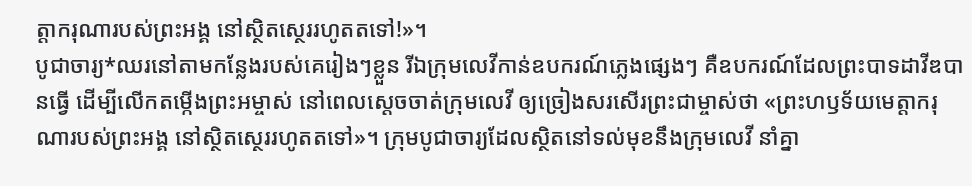ត្តាករុណារបស់ព្រះអង្គ នៅស្ថិតស្ថេររហូតតទៅ!»។
បូជាចារ្យ*ឈរនៅតាមកន្លែងរបស់គេរៀងៗខ្លួន រីឯក្រុមលេវីកាន់ឧបករណ៍ភ្លេងផ្សេងៗ គឺឧបករណ៍ដែលព្រះបាទដាវីឌបានធ្វើ ដើម្បីលើកតម្កើងព្រះអម្ចាស់ នៅពេលស្ដេចចាត់ក្រុមលេវី ឲ្យច្រៀងសរសើរព្រះជាម្ចាស់ថា «ព្រះហឫទ័យមេត្តាករុណារបស់ព្រះអង្គ នៅស្ថិតស្ថេររហូតតទៅ»។ ក្រុមបូជាចារ្យដែលស្ថិតនៅទល់មុខនឹងក្រុមលេវី នាំគ្នា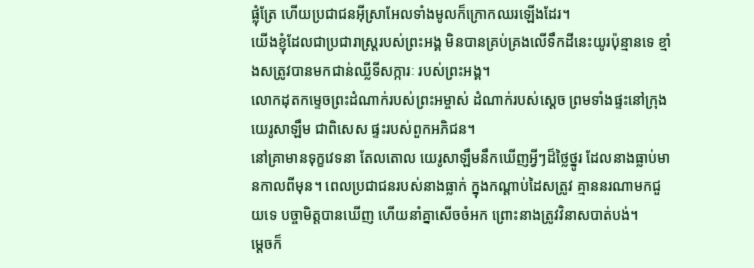ផ្លុំត្រែ ហើយប្រជាជនអ៊ីស្រាអែលទាំងមូលក៏ក្រោកឈរឡើងដែរ។
យើងខ្ញុំដែលជាប្រជារាស្ត្ររបស់ព្រះអង្គ មិនបានគ្រប់គ្រងលើទឹកដីនេះយូរប៉ុន្មានទេ ខ្មាំងសត្រូវបានមកជាន់ឈ្លីទីសក្ការៈ របស់ព្រះអង្គ។
លោកដុតកម្ទេចព្រះដំណាក់របស់ព្រះអម្ចាស់ ដំណាក់របស់ស្ដេច ព្រមទាំងផ្ទះនៅក្រុងយេរូសាឡឹម ជាពិសេស ផ្ទះរបស់ពួកអភិជន។
នៅគ្រាមានទុក្ខវេទនា តែលតោល យេរូសាឡឹមនឹកឃើញអ្វីៗដ៏ថ្លៃថ្នូរ ដែលនាងធ្លាប់មានកាលពីមុន។ ពេលប្រជាជនរបស់នាងធ្លាក់ ក្នុងកណ្ដាប់ដៃសត្រូវ គ្មាននរណាមកជួយទេ បច្ចាមិត្តបានឃើញ ហើយនាំគ្នាសើចចំអក ព្រោះនាងត្រូវវិនាសបាត់បង់។
ម្ដេចក៏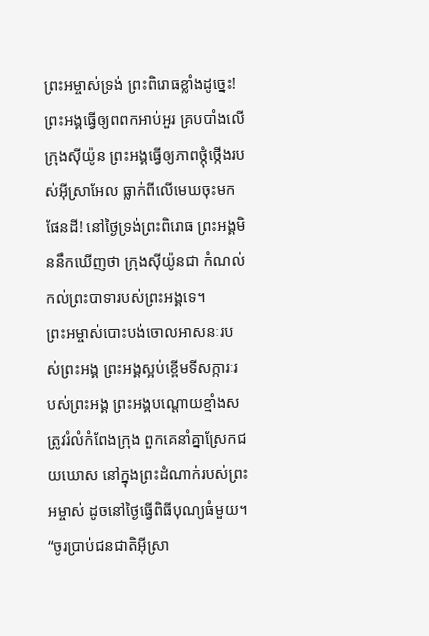ព្រះអម្ចាស់ទ្រង់ ព្រះពិរោធខ្លាំងដូច្នេះ! ព្រះអង្គធ្វើឲ្យពពកអាប់អួរ គ្របបាំងលើក្រុងស៊ីយ៉ូន ព្រះអង្គធ្វើឲ្យភាពថ្កុំថ្កើងរបស់អ៊ីស្រាអែល ធ្លាក់ពីលើមេឃចុះមកផែនដី! នៅថ្ងៃទ្រង់ព្រះពិរោធ ព្រះអង្គមិននឹកឃើញថា ក្រុងស៊ីយ៉ូនជា កំណល់កល់ព្រះបាទារបស់ព្រះអង្គទេ។
ព្រះអម្ចាស់បោះបង់ចោលអាសនៈរបស់ព្រះអង្គ ព្រះអង្គស្អប់ខ្ពើមទីសក្ការៈរបស់ព្រះអង្គ ព្រះអង្គបណ្ដោយខ្មាំងសត្រូវរំលំកំពែងក្រុង ពួកគេនាំគ្នាស្រែកជយឃោស នៅក្នុងព្រះដំណាក់របស់ព្រះអម្ចាស់ ដូចនៅថ្ងៃធ្វើពិធីបុណ្យធំមួយ។
“ចូរប្រាប់ជនជាតិអ៊ីស្រា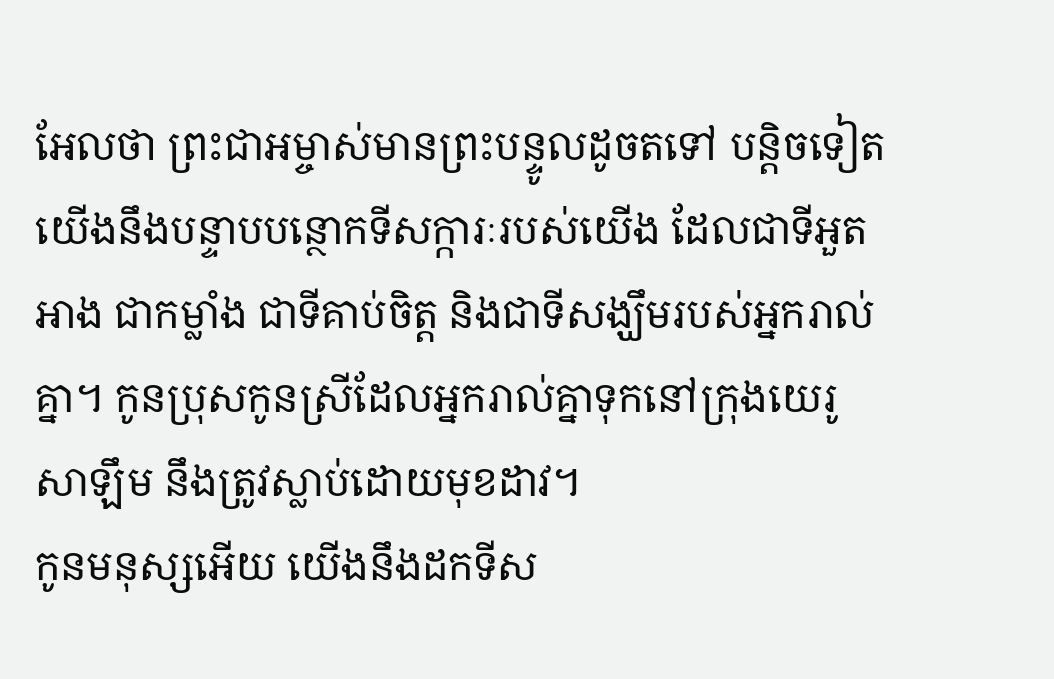អែលថា ព្រះជាអម្ចាស់មានព្រះបន្ទូលដូចតទៅ បន្តិចទៀត យើងនឹងបន្ទាបបន្ថោកទីសក្ការៈរបស់យើង ដែលជាទីអួតអាង ជាកម្លាំង ជាទីគាប់ចិត្ត និងជាទីសង្ឃឹមរបស់អ្នករាល់គ្នា។ កូនប្រុសកូនស្រីដែលអ្នករាល់គ្នាទុកនៅក្រុងយេរូសាឡឹម នឹងត្រូវស្លាប់ដោយមុខដាវ។
កូនមនុស្សអើយ យើងនឹងដកទីស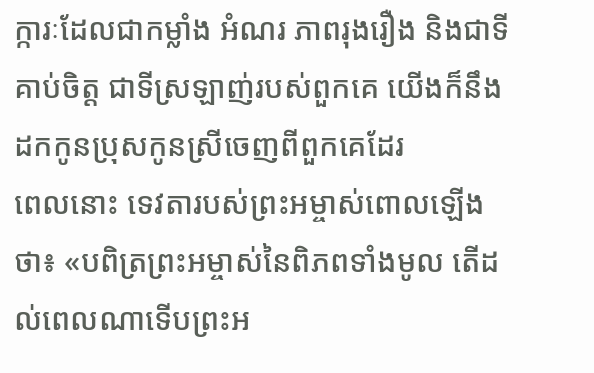ក្ការៈដែលជាកម្លាំង អំណរ ភាពរុងរឿង និងជាទីគាប់ចិត្ត ជាទីស្រឡាញ់របស់ពួកគេ យើងក៏នឹងដកកូនប្រុសកូនស្រីចេញពីពួកគេដែរ
ពេលនោះ ទេវតារបស់ព្រះអម្ចាស់ពោលឡើងថា៖ «បពិត្រព្រះអម្ចាស់នៃពិភពទាំងមូល តើដល់ពេលណាទើបព្រះអ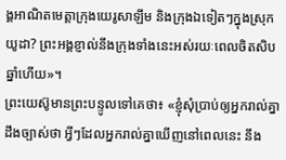ង្គអាណិតមេត្តាក្រុងយេរូសាឡឹម និងក្រុងឯទៀតៗក្នុងស្រុកយូដា? ព្រះអង្គខ្ញាល់នឹងក្រុងទាំងនេះអស់រយៈពេលចិតសិបឆ្នាំហើយ»។
ព្រះយេស៊ូមានព្រះបន្ទូលទៅគេថា៖ «ខ្ញុំសុំប្រាប់ឲ្យអ្នករាល់គ្នាដឹងច្បាស់ថា អ្វីៗដែលអ្នករាល់គ្នាឃើញនៅពេលនេះ នឹង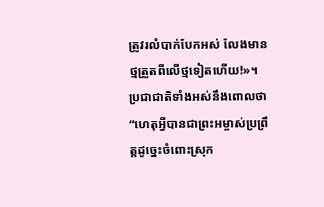ត្រូវរលំបាក់បែកអស់ លែងមានថ្មត្រួតពីលើថ្មទៀតហើយ!»។
ប្រជាជាតិទាំងអស់នឹងពោលថា “ហេតុអ្វីបានជាព្រះអម្ចាស់ប្រព្រឹត្តដូច្នេះចំពោះស្រុក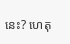នេះ? ហេតុ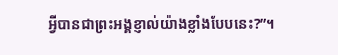អ្វីបានជាព្រះអង្គខ្ញាល់យ៉ាងខ្លាំងបែបនេះ?”។